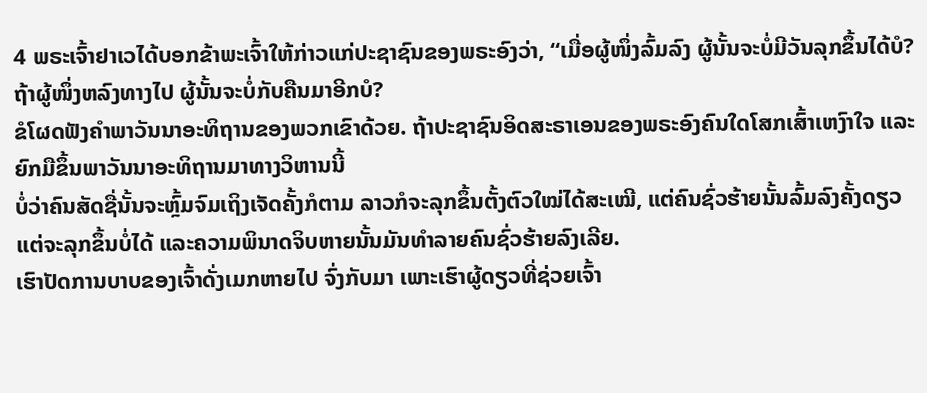4 ພຣະເຈົ້າຢາເວໄດ້ບອກຂ້າພະເຈົ້າໃຫ້ກ່າວແກ່ປະຊາຊົນຂອງພຣະອົງວ່າ, “ເມື່ອຜູ້ໜຶ່ງລົ້ມລົງ ຜູ້ນັ້ນຈະບໍ່ມີວັນລຸກຂຶ້ນໄດ້ບໍ? ຖ້າຜູ້ໜຶ່ງຫລົງທາງໄປ ຜູ້ນັ້ນຈະບໍ່ກັບຄືນມາອີກບໍ?
ຂໍໂຜດຟັງຄຳພາວັນນາອະທິຖານຂອງພວກເຂົາດ້ວຍ. ຖ້າປະຊາຊົນອິດສະຣາເອນຂອງພຣະອົງຄົນໃດໂສກເສົ້າເຫງົາໃຈ ແລະຍົກມືຂຶ້ນພາວັນນາອະທິຖານມາທາງວິຫານນີ້
ບໍ່ວ່າຄົນສັດຊື່ນັ້ນຈະຫຼົ້ມຈົມເຖິງເຈັດຄັ້ງກໍຕາມ ລາວກໍຈະລຸກຂຶ້ນຕັ້ງຕົວໃໝ່ໄດ້ສະເໝີ, ແຕ່ຄົນຊົ່ວຮ້າຍນັ້ນລົ້ມລົງຄັ້ງດຽວ ແຕ່ຈະລຸກຂຶ້ນບໍ່ໄດ້ ແລະຄວາມພິນາດຈິບຫາຍນັ້ນມັນທຳລາຍຄົນຊົ່ວຮ້າຍລົງເລີຍ.
ເຮົາປັດການບາບຂອງເຈົ້າດັ່ງເມກຫາຍໄປ ຈົ່ງກັບມາ ເພາະເຮົາຜູ້ດຽວທີ່ຊ່ວຍເຈົ້າ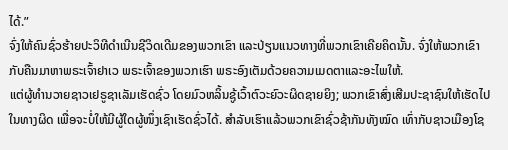ໄດ້.”
ຈົ່ງໃຫ້ຄົນຊົ່ວຮ້າຍປະວິທີດຳເນີນຊີວິດເດີມຂອງພວກເຂົາ ແລະປ່ຽນແນວທາງທີ່ພວກເຂົາເຄີຍຄິດນັ້ນ. ຈົ່ງໃຫ້ພວກເຂົາກັບຄືນມາຫາພຣະເຈົ້າຢາເວ ພຣະເຈົ້າຂອງພວກເຮົາ ພຣະອົງເຕັມດ້ວຍຄວາມເມດຕາແລະອະໄພໃຫ້.
ແຕ່ຜູ້ທຳນວາຍຊາວເຢຣູຊາເລັມເຮັດຊົ່ວ ໂດຍມົວຫລິ້ນຊູ້ເວົ້າຕົວະຍົວະຜິດຊາຍຍິງ; ພວກເຂົາສົ່ງເສີມປະຊາຊົນໃຫ້ເຮັດໄປໃນທາງຜິດ ເພື່ອຈະບໍ່ໃຫ້ມີຜູ້ໃດຜູ້ໜຶ່ງເຊົາເຮັດຊົ່ວໄດ້. ສຳລັບເຮົາແລ້ວພວກເຂົາຊົ່ວຊ້າກັນທັງໝົດ ເທົ່າກັບຊາວເມືອງໂຊ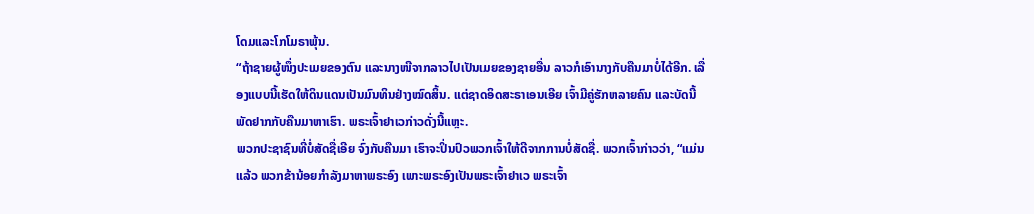ໂດມແລະໂກໂມຣາພຸ້ນ.
“ຖ້າຊາຍຜູ້ໜຶ່ງປະເມຍຂອງຕົນ ແລະນາງໜີຈາກລາວໄປເປັນເມຍຂອງຊາຍອື່ນ ລາວກໍເອົານາງກັບຄືນມາບໍ່ໄດ້ອີກ. ເລື່ອງແບບນີ້ເຮັດໃຫ້ດິນແດນເປັນມົນທິນຢ່າງໝົດສິ້ນ. ແຕ່ຊາດອິດສະຣາເອນເອີຍ ເຈົ້າມີຄູ່ຮັກຫລາຍຄົນ ແລະບັດນີ້ ພັດຢາກກັບຄືນມາຫາເຮົາ. ພຣະເຈົ້າຢາເວກ່າວດັ່ງນີ້ແຫຼະ.
ພວກປະຊາຊົນທີ່ບໍ່ສັດຊື່ເອີຍ ຈົ່ງກັບຄືນມາ ເຮົາຈະປິ່ນປົວພວກເຈົ້າໃຫ້ດີຈາກການບໍ່ສັດຊື່. ພວກເຈົ້າກ່າວວ່າ, “ແມ່ນແລ້ວ ພວກຂ້ານ້ອຍກຳລັງມາຫາພຣະອົງ ເພາະພຣະອົງເປັນພຣະເຈົ້າຢາເວ ພຣະເຈົ້າ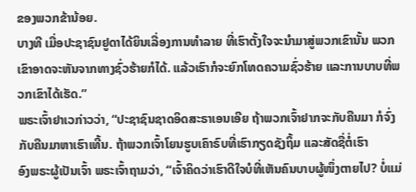ຂອງພວກຂ້ານ້ອຍ.
ບາງທີ ເມື່ອປະຊາຊົນຢູດາໄດ້ຍິນເລື່ອງການທຳລາຍ ທີ່ເຮົາຕັ້ງໃຈຈະນຳມາສູ່ພວກເຂົານັ້ນ ພວກເຂົາອາດຈະຫັນຈາກທາງຊົ່ວຮ້າຍກໍໄດ້. ແລ້ວເຮົາກໍຈະຍົກໂທດຄວາມຊົ່ວຮ້າຍ ແລະການບາບທີ່ພວກເຂົາໄດ້ເຮັດ.”
ພຣະເຈົ້າຢາເວກ່າວວ່າ, “ປະຊາຊົນຊາດອິດສະຣາເອນເອີຍ ຖ້າພວກເຈົ້າຢາກຈະກັບຄືນມາ ກໍຈົ່ງກັບຄືນມາຫາເຮົາເທີ້ນ. ຖ້າພວກເຈົ້າໂຍນຮູບເຄົາຣົບທີ່ເຮົາກຽດຊັງຖິ້ມ ແລະສັດຊື່ຕໍ່ເຮົາ
ອົງພຣະຜູ້ເປັນເຈົ້າ ພຣະເຈົ້າຖາມວ່າ, “ເຈົ້າຄິດວ່າເຮົາດີໃຈບໍທີ່ເຫັນຄົນບາບຜູ້ໜຶ່ງຕາຍໄປ? ບໍ່ແມ່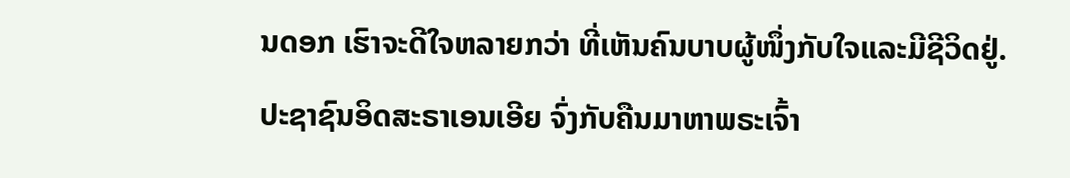ນດອກ ເຮົາຈະດີໃຈຫລາຍກວ່າ ທີ່ເຫັນຄົນບາບຜູ້ໜຶ່ງກັບໃຈແລະມີຊີວິດຢູ່.
ປະຊາຊົນອິດສະຣາເອນເອີຍ ຈົ່ງກັບຄືນມາຫາພຣະເຈົ້າ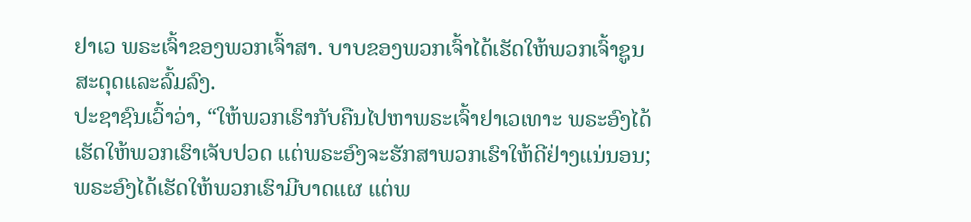ຢາເວ ພຣະເຈົ້າຂອງພວກເຈົ້າສາ. ບາບຂອງພວກເຈົ້າໄດ້ເຮັດໃຫ້ພວກເຈົ້າຊູນສະດຸດແລະລົ້ມລົງ.
ປະຊາຊົນເວົ້າວ່າ, “ໃຫ້ພວກເຮົາກັບຄືນໄປຫາພຣະເຈົ້າຢາເວເທາະ ພຣະອົງໄດ້ເຮັດໃຫ້ພວກເຮົາເຈັບປວດ ແຕ່ພຣະອົງຈະຮັກສາພວກເຮົາໃຫ້ດີຢ່າງແນ່ນອນ; ພຣະອົງໄດ້ເຮັດໃຫ້ພວກເຮົາມີບາດແຜ ແຕ່ພ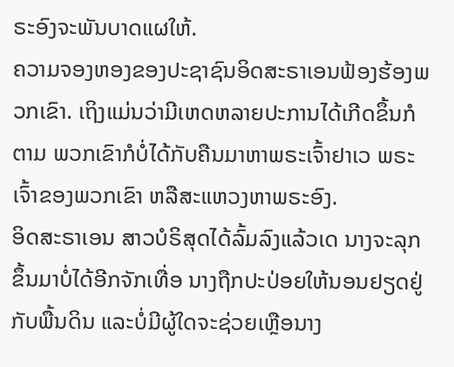ຣະອົງຈະພັນບາດແຜໃຫ້.
ຄວາມຈອງຫອງຂອງປະຊາຊົນອິດສະຣາເອນຟ້ອງຮ້ອງພວກເຂົາ. ເຖິງແມ່ນວ່າມີເຫດຫລາຍປະການໄດ້ເກີດຂຶ້ນກໍຕາມ ພວກເຂົາກໍບໍ່ໄດ້ກັບຄືນມາຫາພຣະເຈົ້າຢາເວ ພຣະເຈົ້າຂອງພວກເຂົາ ຫລືສະແຫວງຫາພຣະອົງ.
ອິດສະຣາເອນ ສາວບໍຣິສຸດໄດ້ລົ້ມລົງແລ້ວເດ ນາງຈະລຸກຂຶ້ນມາບໍ່ໄດ້ອີກຈັກເທື່ອ ນາງຖືກປະປ່ອຍໃຫ້ນອນຢຽດຢູ່ກັບພື້ນດິນ ແລະບໍ່ມີຜູ້ໃດຈະຊ່ວຍເຫຼືອນາງ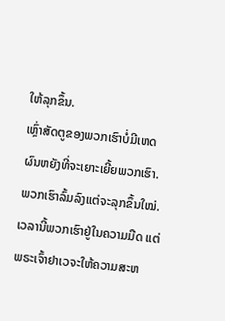ໃຫ້ລຸກຂຶ້ນ.
ເຫຼົ່າສັດຕູຂອງພວກເຮົາບໍ່ມີເຫດຜົນຫຍັງທີ່ຈະເຍາະເຍີ້ຍພວກເຮົາ. ພວກເຮົາລົ້ມລົງແຕ່ຈະລຸກຂຶ້ນໃໝ່. ເວລານີ້ພວກເຮົາຢູ່ໃນຄວາມມືດ ແຕ່ພຣະເຈົ້າຢາເວຈະໃຫ້ຄວາມສະຫ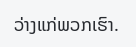ວ່າງແກ່ພວກເຮົາ.